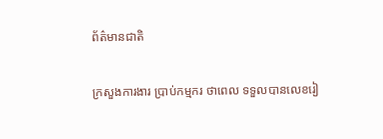ព័ត៌មានជាតិ

ក្រសួងការងារ ប្រាប់កម្មករ ថាពេល ទទួលបានលេខរៀ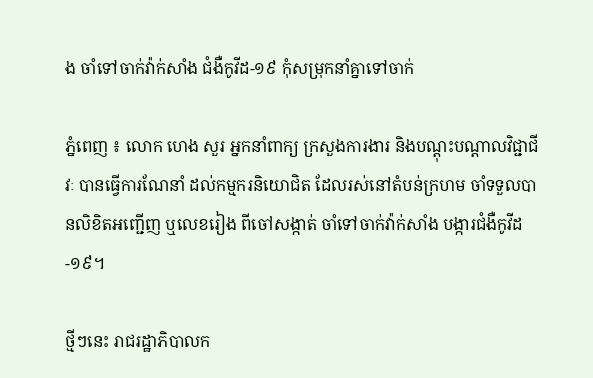ង ចាំទៅចាក់វ៉ាក់សាំង ជំងឺកូវីដ-១៩ កុំសម្រុកនាំគ្នាទៅចាក់

ភ្នំពេញ ៖ លោក ហេង សួរ អ្នកនាំពាក្យ ក្រសួងការងារ និងបណ្ដុះបណ្ដាលវិជ្ជាជីវៈ បានធ្វើការណែនាំ ដល់កម្មករនិយោជិត ដែលរស់នៅតំបន់ក្រហម ចាំទទួលបានលិខិតអញ្ជើញ ឬលេខរៀង ពីចៅសង្កាត់ ចាំទៅចាក់វ៉ាក់សាំង បង្ការជំងឺកូវីដ-១៩។

ថ្មីៗនេះ រាជរដ្ឋាភិបាលក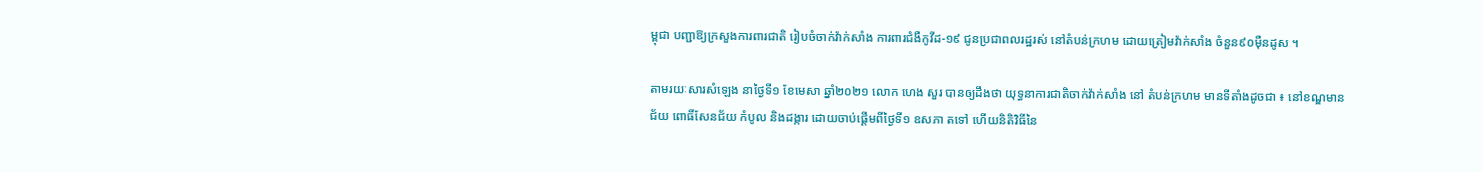ម្ពុជា បញ្ជាឱ្យក្រសួងការពារជាតិ រៀបចំចាក់វ៉ាក់សាំង ការពារជំងឺកូវីដ-១៩ ជូនប្រជាពលរដ្ឋរស់ នៅតំបន់ក្រហម ដោយត្រៀមវ៉ាក់សាំង ចំនួន៩០ម៉ឺនដូស ។

តាមរយៈសារសំឡេង នាថ្ងៃទី១ ខែមេសា ឆ្នាំ២០២១ លោក ហេង សួរ បានឲ្យដឹងថា យុទ្ធនាការជាតិចាក់វ៉ាក់សាំង នៅ តំបន់ក្រហម មានទីតាំងដូចជា ៖ នៅខណ្ឌមានជ័យ ពោធិ៍សែនជ័យ កំបូល និងដង្ការ ដោយចាប់ផ្ដើមពីថ្ងៃទី១ ឧសភា តទៅ ហើយនិតិវិធីនៃ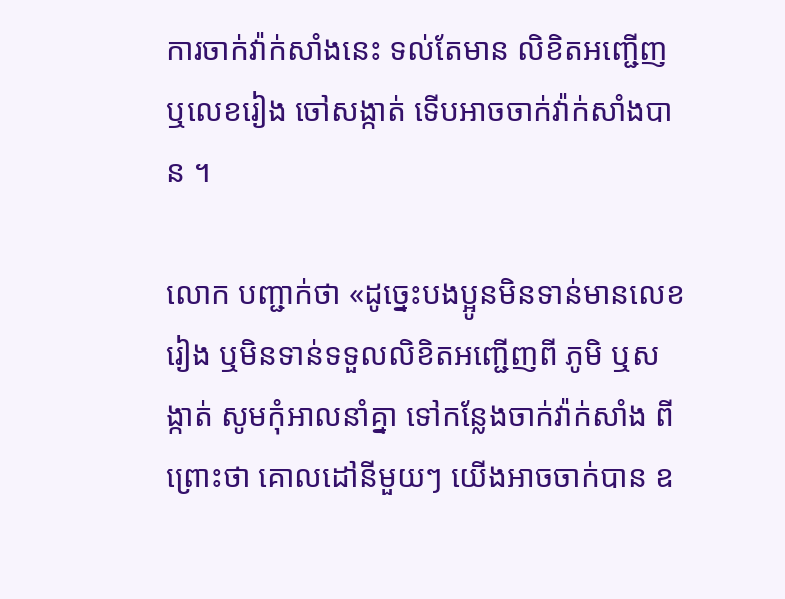ការចាក់វ៉ាក់សាំងនេះ ទល់តែមាន លិខិតអញ្ជើញ ឬលេខរៀង ចៅសង្កាត់ ទើបអាចចាក់វ៉ាក់សាំងបាន ។

លោក បញ្ជាក់ថា «ដូច្នេះបងប្អូនមិនទាន់មានលេខរៀង ឬមិនទាន់ទទួលលិខិតអញ្ជើញពី ភូមិ ឬសង្កាត់ សូមកុំអាលនាំគ្នា ទៅកន្លែងចាក់វ៉ាក់សាំង ពីព្រោះថា គោលដៅនីមួយៗ យើងអាចចាក់បាន ឧ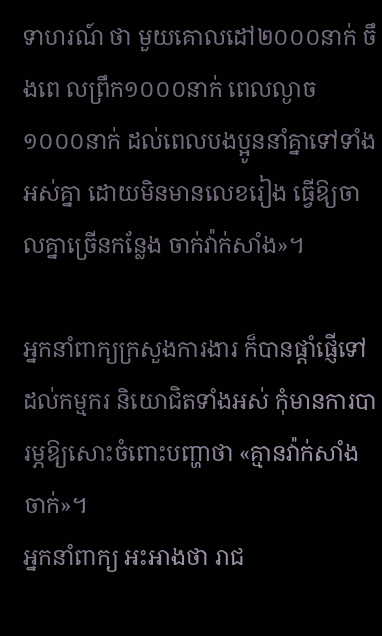ទាហរណ៍ ថា មួយគោលដៅ២០០០នាក់ ចឹងពេ លព្រឹក១០០០នាក់ ពេលល្ងាច១០០០នាក់ ដល់ពេលបងប្អូននាំគ្នាទៅទាំងអស់គ្នា ដោយមិនមានលេខរៀង ធ្វើឱ្យចាលគ្នាច្រើនកន្លែង ចាក់វ៉ាក់សាំង»។

អ្នកនាំពាក្យក្រសួងការងារ ក៏បានផ្ដាំផ្ញើទៅដល់កម្មករ និយោជិតទាំងអស់ កុំមានការបារម្ភឱ្យសោះចំពោះបញ្ហាថា «គ្មានវ៉ាក់សាំង ចាក់»។
អ្នកនាំពាក្យ អះអាងថា រាជ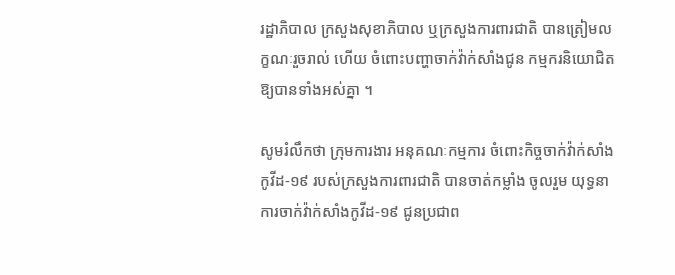រដ្ឋាភិបាល ក្រសួងសុខាភិបាល ឬក្រសួងការពារជាតិ បានត្រៀមលក្ខណៈរួចរាល់ ហើយ ចំពោះបញ្ហាចាក់វ៉ាក់សាំងជូន កម្មករនិយោជិត ឱ្យបានទាំងអស់គ្នា ។

សូមរំលឹកថា ក្រុមការងារ អនុគណៈកម្មការ ចំពោះកិច្ចចាក់វ៉ាក់សាំងកូវីដ-១៩ របស់ក្រសួងការពារជាតិ បានចាត់កម្លាំង ចូលរួម យុទ្ធនាការចាក់វ៉ាក់សាំងកូវីដ-១៩ ជូនប្រជាព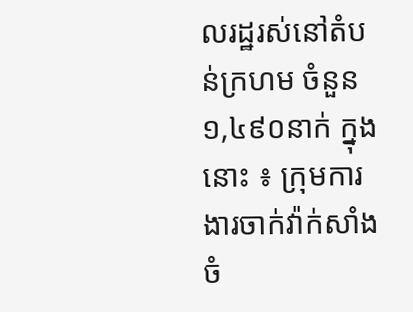លរដ្ឋរស់នៅតំបន់ក្រហម ចំនួន១,៤៩០នាក់ ក្នុងនោះ ៖ ក្រុមការងារចាក់វ៉ាក់សាំង ចំ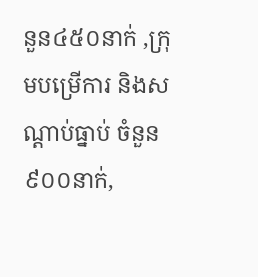នួន៤៥០នាក់ ,ក្រុមបម្រើការ និងសណ្តាប់ធ្នាប់ ចំនួន៩០០នាក់,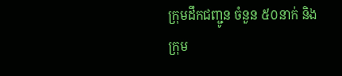ក្រុមដឹកជញ្ជូន ចំនួន ៥០នាក់ និងក្រុម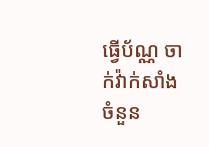ធ្វើប័ណ្ណ ចាក់វ៉ាក់សាំង ចំនួន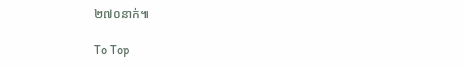២៧០នាក់៕

To Top